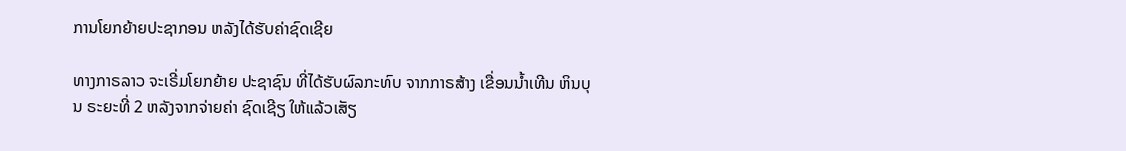ການໂຍກຍ້າຍປະຊາກອນ ຫລັງໄດ້ຮັບຄ່າຊົດເຊີຍ

ທາງກາຣລາວ ຈະເຣີ່ມໂຍກຍ້າຍ ປະຊາຊົນ ທີ່ໄດ້ຮັບຜົລກະທົບ ຈາກກາຣສ້າງ ເຂື່ອນນໍ້າເທີນ ຫິນບຸນ ຣະຍະທີ່ 2 ຫລັງຈາກຈ່າຍຄ່າ ຊົດເຊີຽ ໃຫ້ແລ້ວເສັຽ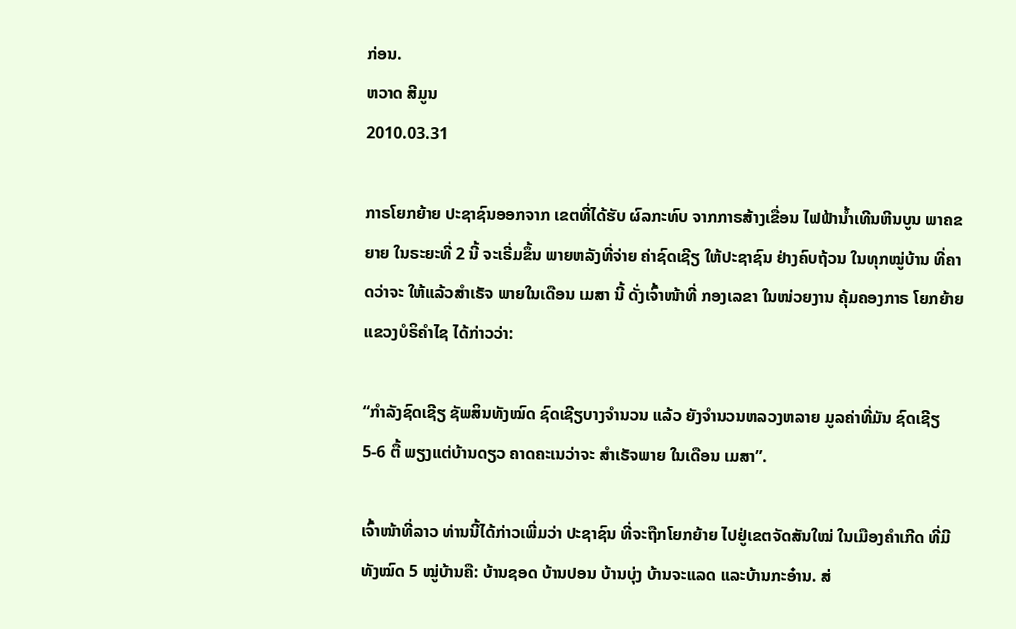ກ່ອນ.
ຫວາດ ສີມູນ
2010.03.31

ກາຣໂຍກຍ້າຍ ປະຊາຊົນອອກຈາກ ເຂຕທີ່ໄດ້ຮັບ ຜົລກະທົບ ຈາກກາຣສ້າງເຂື່ອນ ໄຟຟ້ານ້ຳເທີນຫີນບູນ ພາຄຂຍາຍ ໃນຣະຍະທີ່ 2 ນີ້ ຈະເຣີ່ມຂຶ້ນ ພາຍຫລັງທີ່ຈ່າຍ ຄ່າຊົດເຊີຽ ໃຫ້ປະຊາຊົນ ຢ່າງຄົບຖ້ວນ ໃນທຸກໝູ່ບ້ານ ທີ່ຄາດວ່າຈະ ໃຫ້ແລ້ວສຳເຣັຈ ພາຍໃນເດືອນ ເມສາ ນີ້ ດັ່ງເຈົ້າໜ້າທີ່ ກອງເລຂາ ໃນໜ່ວຍງານ ຄຸ້ມຄອງກາຣ ໂຍກຍ້າຍ ແຂວງບໍຣິຄຳໄຊ ໄດ້ກ່າວວ່າ:

“ກຳລັງຊົດເຊີຽ ຊັພສິນທັງໝົດ ຊົດເຊີຽບາງຈຳນວນ ແລ້ວ ຍັງຈຳນວນຫລວງຫລາຍ ມູລຄ່າທີ່ມັນ ຊົດເຊີຽ 5-6 ຕື້ ພຽງແຕ່ບ້ານດຽວ ຄາດຄະເນວ່າຈະ ສຳເຣັຈພາຍ ໃນເດືອນ ເມສາ”.

ເຈົ້າໜ້າທີ່ລາວ ທ່ານນີ້ໄດ້ກ່າວເພີ່ມວ່າ ປະຊາຊົນ ທີ່ຈະຖືກໂຍກຍ້າຍ ໄປຢູ່ເຂຕຈັດສັນໃໝ່ ໃນເມືອງຄຳເກີດ ທີ່ມີທັງໝົດ 5 ໝູ່ບ້ານຄື: ບ້ານຊອດ ບ້ານປອນ ບ້ານບຸ່ງ ບ້ານຈະແລດ ແລະບ້ານກະອ໋ານ. ສ່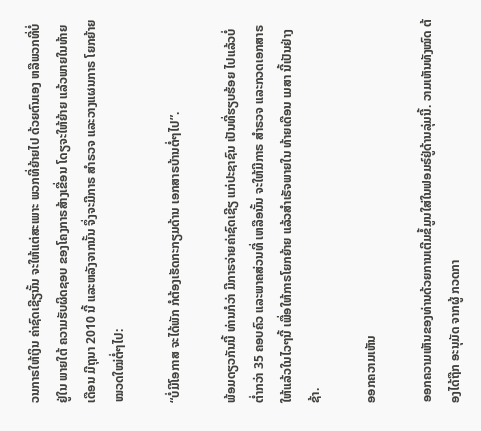ວນກາຣໃຫ້ເງິນ ຄ່າຊົດເຊີຽນັ້ນ ຈະໃຫ້ແຕ່ສະເພາະ ພວກທີ່ຍ້າຍໄປ ດ້ວຍຕົນເອງ ຫລືພວກທີ່ບໍ່ຢູ່ໃນ ພາຍໃຕ້ ຄວາມຮັບຜິດຊອບ ຂອງໂຄງກາຣສ້າງເຂື່ອນ ໂດຽຈະໃຫ້ຍ້າຍ ແລ້ວພາຍໃນທ້າຍ ເດືອນ ມີຖຸນາ 2010 ນີ້ ແລະຫລັງຈາກນັ້ນ ຈຶ່ງຈະມີກາຣ ສຳຣວຈ ແລະວາງແຜນກາຣ ໂຍກຍ້າຍ ໝວດໃໝ່ຕໍ່ໆໄປ:

“ບໍ່ມີໂອກາສ ຈະໄດ້ພັກ ກໍຕ້ອງເຮັດກະກຽມດ້ານ ເອກສາຣບ້ານຕໍ່ໆໄປ”.

ພ້ອມດຽວກັນນີ້ ທ່ານກໍວ່າ ມີກາຣຈ່າຍຄ່າຊົດເຊີຽ ແກ່ປະຊາຊົນ ເປັນທີ່ຮຽບຮ້ອຍ ໄປແລ້ວບໍ່ ຕໍ່າກວ່າ 35 ຄອບຄົວ ແລະພາຄສ່ວນທີ່ ເຫລືອນັ້ນ ຈະໃຫ້ມີກາຣ ສຳຣວຈ ແລະກວດເອກສາຣ ໃຫ້ແລ້ວໃນໄວໆນີ້ ເພື່ອໃຫ້ກາຣໂຍກຍ້າຍ ແລ້ວສຳເຣັຈພາຍໃນ ທ້າຍເດືອນ ເມສາ ນີ້ເປັນຢ່າງຊ້າ.

ອອກຄວາມເຫັນ

ອອກຄວາມເຫັນຂອງທ່ານດ້ວຍການເຕີມຂໍ້ມູນໃສ່ໃນຟອມຣ໌ຢູ່ດ້ານລຸ່ມນີ້. ວາມເຫັນທັງໝົດ ຕ້ອງໄດ້ຖືກ ອະນຸມັດ ຈາກຜູ້ ກວດກາ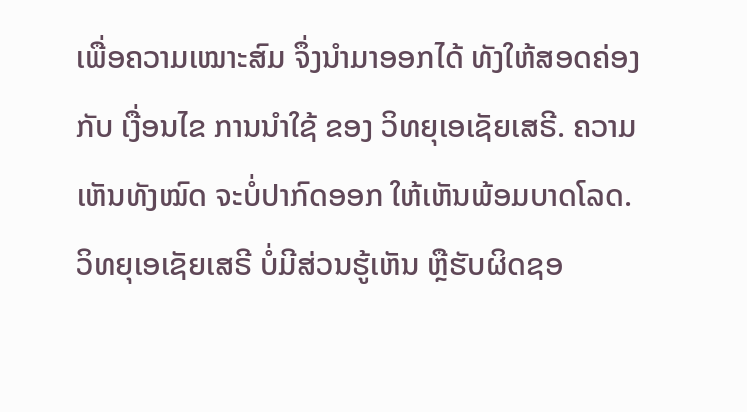ເພື່ອຄວາມເໝາະສົມ ຈຶ່ງນໍາມາອອກໄດ້ ທັງໃຫ້ສອດຄ່ອງ ກັບ ເງື່ອນໄຂ ການນຳໃຊ້ ຂອງ ວິທຍຸເອເຊັຍເສຣີ. ຄວາມເຫັນທັງໝົດ ຈະບໍ່ປາກົດອອກ ໃຫ້ເຫັນພ້ອມບາດໂລດ. ວິທຍຸເອເຊັຍເສຣີ ບໍ່ມີສ່ວນຮູ້ເຫັນ ຫຼືຮັບຜິດຊອ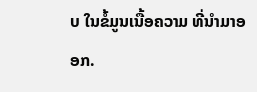ບ ໃນຂໍ້ມູນເນື້ອຄວາມ ທີ່ນໍາມາອອກ.